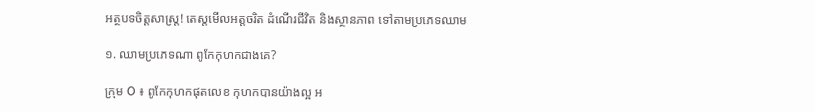អត្ថបទចិត្តសាស្ត្រ! តេស្តមើលអត្តចរិត ដំណើរជីវិត និងស្ថានភាព ទៅតាមប្រភេទឈាម

១. ឈាមប្រភេទណា ពូកែកុហកជាងគេ?

ក្រុម O ៖ ពូកែកុហកផុតលេខ កុហកបានយ៉ាងល្អ អ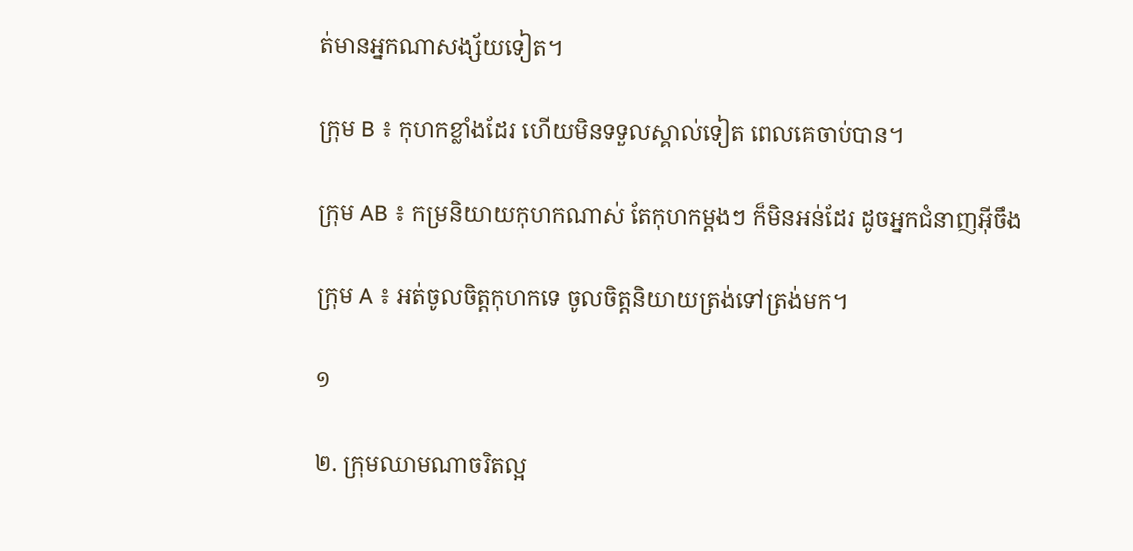ត់មានអ្នកណាសង្ស័យទៀត។

ក្រុម B ៖ កុហកខ្លាំងដែរ ហើយមិនទទួលស្គាល់ទៀត ពេលគេចាប់បាន។

ក្រុម AB ៖ កម្រនិយាយកុហកណាស់ តែកុហកម្ដងៗ ក៏មិនអន់ដែរ ដូចអ្នកជំនាញអ៊ីចឹង

ក្រុម A ៖ អត់ចូលចិត្តកុហកទេ ចូលចិត្តនិយាយត្រង់ទៅត្រង់មក។

១

២. ក្រុមឈាមណាចរិតល្អ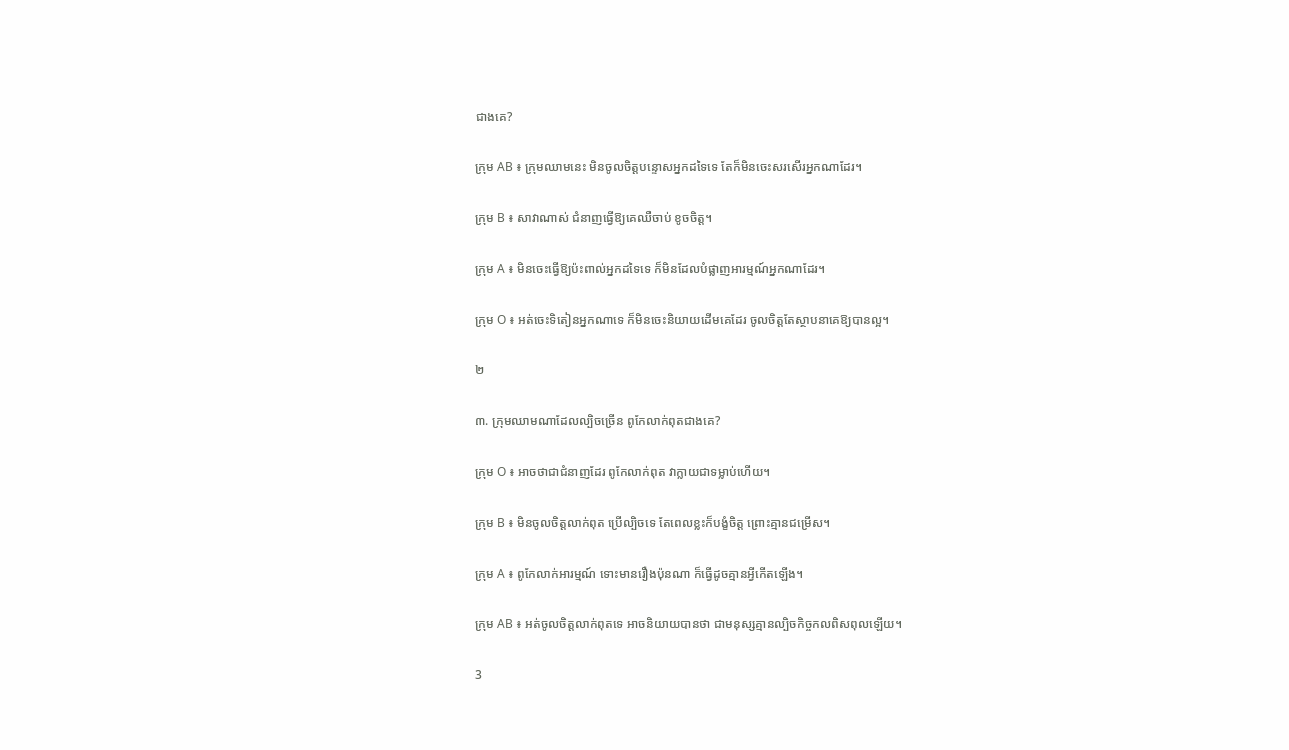ជាងគេ?

ក្រុម AB ៖ ក្រុមឈាមនេះ មិនចូលចិត្តបន្ទោសអ្នកដទៃទេ តែក៏មិនចេះសរសើរអ្នកណាដែរ។

ក្រុម B ៖ សាវាណាស់ ជំនាញធ្វើឱ្យគេឈឺចាប់ ខូចចិត្ត។

ក្រុម A ៖ មិនចេះធ្វើឱ្យប៉ះពាល់អ្នកដទៃទេ ក៏មិនដែលបំផ្លាញអារម្មណ៍អ្នកណាដែរ។

ក្រុម O ៖ អត់ចេះទិតៀនអ្នកណាទេ ក៏មិនចេះនិយាយដើមគេដែរ ចូលចិត្តតែស្ថាបនាគេឱ្យបានល្អ។

២

៣. ក្រុមឈាមណាដែលល្បិចច្រើន ពូកែលាក់ពុតជាងគេ?

ក្រុម O ៖ អាចថាជាជំនាញដែរ ពូកែលាក់ពុត វាក្លាយជាទម្លាប់ហើយ។

ក្រុម B ៖ មិនចូលចិត្តលាក់ពុត ប្រើល្បិចទេ តែពេលខ្លះក៏បង្ខំចិត្ត ព្រោះគ្មានជម្រើស។

ក្រុម A ៖ ពូកែលាក់អារម្មណ៍ ទោះមានរឿងប៉ុនណា ក៏ធ្វើដូចគ្មានអ្វីកើតឡើង។

ក្រុម AB ៖ អត់ចូលចិត្តលាក់ពុតទេ អាចនិយាយបានថា ជាមនុស្សគ្មានល្បិចកិច្ចកលពិសពុលឡើយ។

3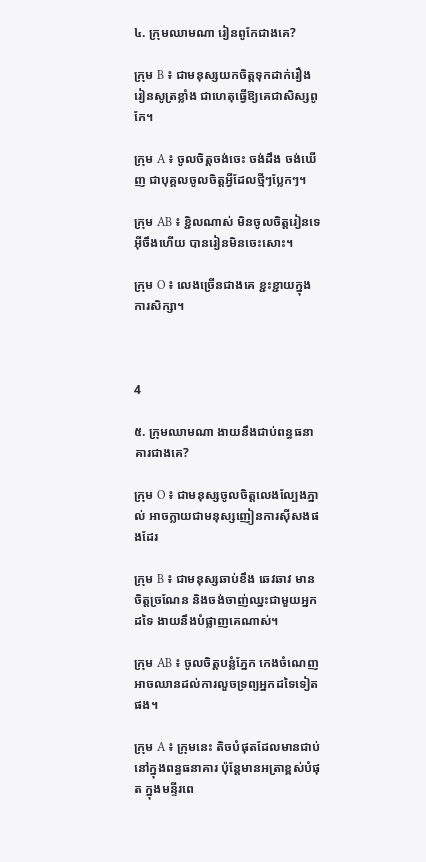៤. ក្រុមឈាមណា រៀនពូកែជាងគេ?

ក្រុម B ៖ ជាមនុស្សយកចិត្តទុកដាក់រឿងរៀនសូត្រខ្លាំង ជាហេតុធ្វើឱ្យគេជាសិស្សពូកែ។

ក្រុម A ៖ ចូលចិត្តចង់ចេះ ចង់ដឹង ចង់ឃើញ ជាបុគ្គលចូលចិត្តអ្វីដែលថ្មីៗប្លែកៗ។

ក្រុម AB ៖ ខ្ជិលណាស់ មិនចូលចិត្តរៀនទេ អ៊ីចឹងហើយ បានរៀនមិនចេះសោះ។

ក្រុម O ៖ លេងច្រើនជាងគេ ខ្ជះខ្ជាយក្នុងការសិក្សា។



4

៥. ក្រុមឈាមណា ងាយនឹងជាប់ពន្ធធនាគារជាងគេ?

ក្រុម O ៖ ជាមនុស្សចូលចិត្តលេងល្បែងភ្នាល់ អាចក្លាយជាមនុស្សញៀនការស៊ីសងផងដែរ

ក្រុម B ៖ ជាមនុស្សឆាប់ខឹង ឆេវឆាវ មានចិត្តច្រណែន និងចង់ចាញ់ឈ្នះជាមួយអ្នកដទៃ ងាយនឹងបំផ្លាញគេណាស់។

ក្រុម AB ៖ ចូលចិត្តបន្លំភ្នែក កេងចំណេញ អាចឈានដល់ការលួចទ្រព្យអ្នកដទៃទៀតផង។

ក្រុម A ៖ ក្រុមនេះ តិចបំផុតដែលមានជាប់នៅក្នុងពន្ធធនាគារ ប៉ុន្តែមានអត្រាខ្ពស់បំផុត ក្នុងមន្ទីរពេ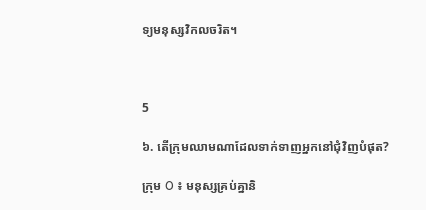ទ្យមនុស្សវិកលចរិត។



5

៦. តើក្រុមឈាមណាដែលទាក់ទាញអ្នកនៅជុំវិញបំផុត?

ក្រុម O ៖ មនុស្សគ្រប់គ្នានិ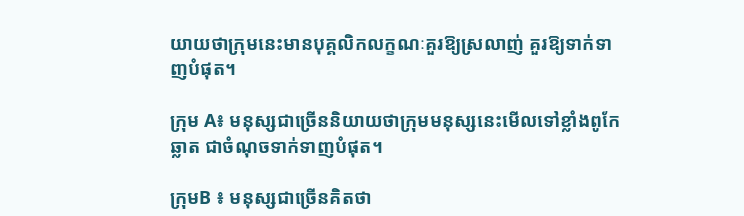យាយថាក្រុមនេះមានបុគ្គលិកលក្ខណៈគួរឱ្យស្រលាញ់ គួរឱ្យទាក់ទាញបំផុត។

ក្រុម A៖ មនុស្សជាច្រើននិយាយថាក្រុមមនុស្សនេះមើលទៅខ្លាំងពូកែ ឆ្លាត ជាចំណុចទាក់ទាញបំផុត។

ក្រុមB ៖ មនុស្សជាច្រើនគិតថា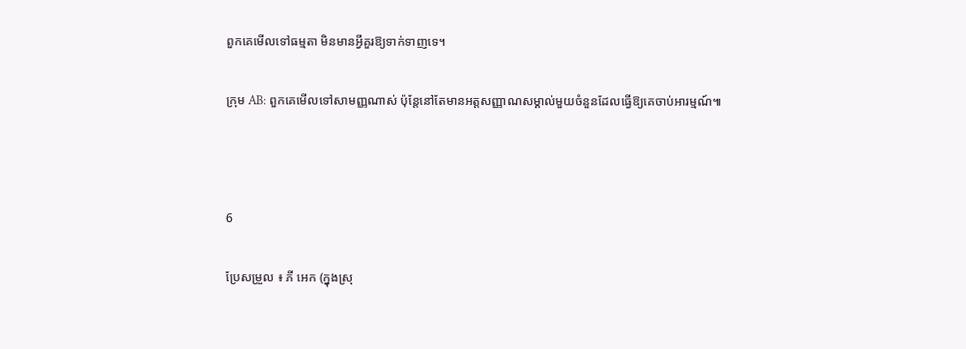ពួកគេមើលទៅធម្មតា មិនមានអ្វីគួរឱ្យទាក់ទាញទេ។

ក្រុម AB: ពួកគេមើលទៅសាមញ្ញណាស់ ប៉ុន្តែនៅតែមានអត្តសញ្ញាណសម្គាល់មួយចំនួនដែលធ្វើឱ្យគេចាប់អារម្មណ៍៕



6

ប្រែសម្រួល ៖ ភី អេក (ក្នុងស្រុ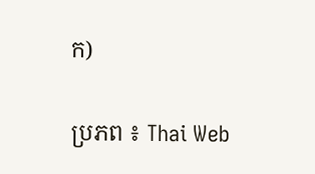ក)

ប្រភព ៖ Thai Web